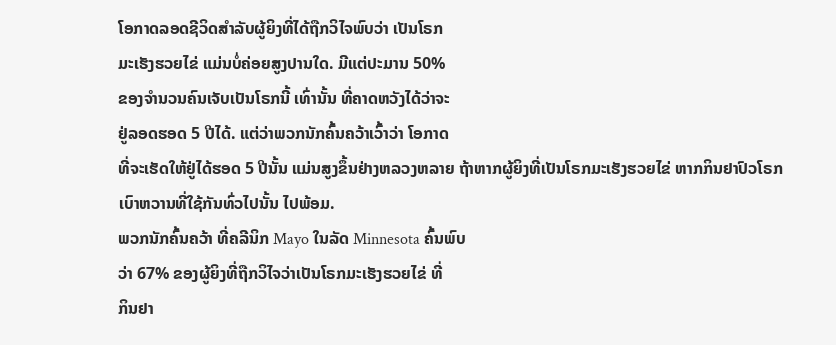ໂອກາດລອດຊີວິດສໍາລັບຜູ້ຍິງທີ່ໄດ້ຖືກວິໄຈພົບວ່າ ເປັນໂຣກ
ມະເຮັງຮວຍໄຂ່ ແມ່ນບໍ່ຄ່ອຍສູງປານໃດ. ມີແຕ່ປະມານ 50%
ຂອງຈໍານວນຄົນເຈັບເປັນໂຣກນີ້ ເທົ່ານັ້ນ ທີ່ຄາດຫວັງໄດ້ວ່າຈະ
ຢູ່ລອດຮອດ 5 ປີໄດ້. ແຕ່ວ່າພວກນັກຄົ້ນຄວ້າເວົ້າວ່າ ໂອກາດ
ທີ່ຈະເຮັດໃຫ້ຢູ່ໄດ້ຮອດ 5 ປີນັ້ນ ແມ່ນສູງຂຶ້ນຢ່າງຫລວງຫລາຍ ຖ້າຫາກຜູ້ຍິງທີ່ເປັນໂຣກມະເຮັງຮວຍໄຂ່ ຫາກກິນຢາປົວໂຣກ
ເບົາຫວານທີ່ໃຊ້ກັນທົ່ວໄປນັ້ນ ໄປພ້ອມ.
ພວກນັກຄົ້ນຄວ້າ ທີ່ຄລີນິກ Mayo ໃນລັດ Minnesota ຄົ້ນພົບ
ວ່າ 67% ຂອງຜູ້ຍິງທີ່ຖືກວິໄຈວ່າເປັນໂຣກມະເຮັງຮວຍໄຂ່ ທີ່
ກິນຢາ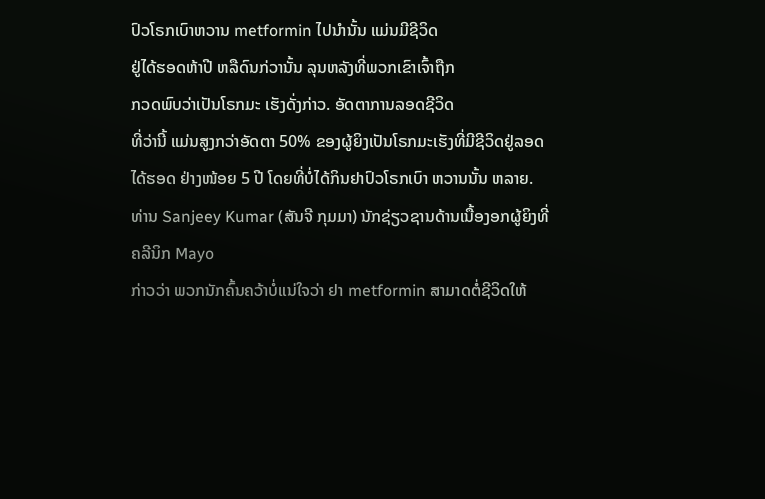ປົວໂຣກເບົາຫວານ metformin ໄປນໍານັ້ນ ແມ່ນມີຊີວິດ
ຢູ່ໄດ້ຮອດຫ້າປີ ຫລືດົນກ່ວານັ້ນ ລຸນຫລັງທີ່ພວກເຂົາເຈົ້າຖືກ
ກວດພົບວ່າເປັນໂຣກມະ ເຮັງດັ່ງກ່າວ. ອັດຕາການລອດຊີວິດ
ທີ່ວ່ານີ້ ແມ່ນສູງກວ່າອັດຕາ 50% ຂອງຜູ້ຍິງເປັນໂຣກມະເຮັງທີ່ມີຊີວິດຢູ່ລອດໄດ້ຮອດ ຢ່າງໜ້ອຍ 5 ປີ ໂດຍທີ່ບໍ່ໄດ້ກິນຢາປົວໂຣກເບົາ ຫວານນັ້ນ ຫລາຍ.
ທ່ານ Sanjeey Kumar (ສັນຈີ ກຸມມາ) ນັກຊ່ຽວຊານດ້ານເນື້ອງອກຜູ້ຍິງທີ່ຄລີນິກ Mayo
ກ່າວວ່າ ພວກນັກຄົ້ນຄວ້າບໍ່ແນ່ໃຈວ່າ ຢາ metformin ສາມາດຕໍ່ຊີວິດໃຫ້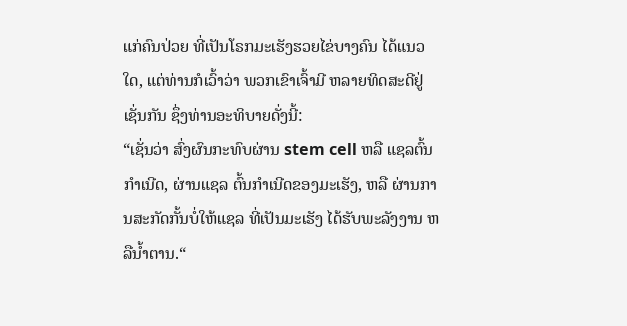ແກ່ຄົນປ່ວຍ ທີ່ເປັນໂຣກມະເຮັງຮວຍໄຂ່ບາງຄົນ ໄດ້ແນວໃດ, ແຕ່ທ່ານກໍເວົ້າວ່າ ພວກເຂົາເຈົ້າມີ ຫລາຍທິດສະດີຢູ່ເຊັ່ນກັນ ຊຶ່ງທ່ານອະທິບາຍດັ່ງນີ້:
“ເຊັ່ນວ່າ ສົ່ງຜົນກະທົບຜ່ານ stem cell ຫລື ແຊລຕົ້ນກໍາເນີດ, ຜ່ານແຊລ ຕົ້ນກໍາເນີດຂອງມະເຮັງ, ຫລື ຜ່ານການສະກັດກັ້ນບໍ່ໃຫ້ແຊລ ທີ່ເປັນມະເຮັງ ໄດ້ຮັບພະລັງງານ ຫລືນໍ້າຕານ.“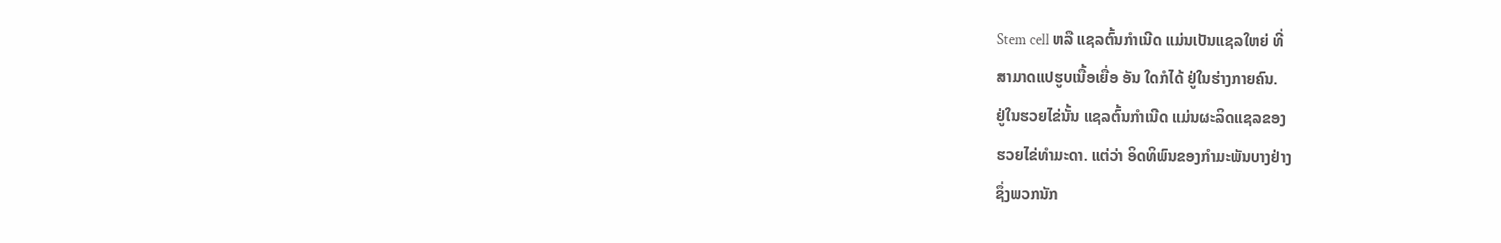Stem cell ຫລື ແຊລຕົ້ນກໍາເນີດ ແມ່ນເປັນແຊລໃຫຍ່ ທີ່
ສາມາດແປຮູບເນື້ອເຍື່ອ ອັນ ໃດກໍໄດ້ ຢູ່ໃນຮ່າງກາຍຄົນ.
ຢູ່ໃນຮວຍໄຂ່ນັ້ນ ແຊລຕົ້ນກໍາເນີດ ແມ່ນຜະລິດແຊລຂອງ
ຮວຍໄຂ່ທໍາມະດາ. ແຕ່ວ່າ ອິດທິພົນຂອງກໍາມະພັນບາງຢ່າງ
ຊຶ່ງພວກນັກ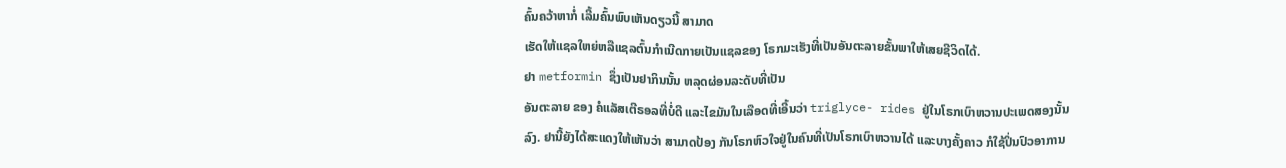ຄົ້ນຄວ້າຫາກໍ່ ເລີ້ມຄົ້ນພົບເຫັນດຽວນີ້ ສາມາດ
ເຮັດໃຫ້ແຊລໃຫຍ່ຫລືແຊລຕົ້ນກໍາເນີດກາຍເປັນແຊລຂອງ ໂຣກມະເຮັງທີ່ເປັນອັນຕະລາຍຂັ້ນພາໃຫ້ເສຍຊີວິດໄດ້.
ຢາ metformin ຊຶ່ງເປັນຢາກິນນັ້ນ ຫລຸດຜ່ອນລະດັບທີ່ເປັນ
ອັນຕະລາຍ ຂອງ ຄໍແລັສເຕີຣອລທີ່ບໍ່ດີ ແລະໄຂມັນໃນເລືອດທີ່ເອີ້ນວ່າ triglyce- rides ຢູ່ໃນໂຣກເບົາຫວານປະເພດສອງນັ້ນລົງ. ຢານີ້ຍັງໄດ້ສະແດງໃຫ້ເຫັນວ່າ ສາມາດປ້ອງ ກັນໂຣກຫົວໃຈຢູ່ໃນຄົນທີ່ເປັນໂຣກເບົາຫວານໄດ້ ແລະບາງຄັ້ງຄາວ ກໍໃຊ້ປິ່ນປົວອາການ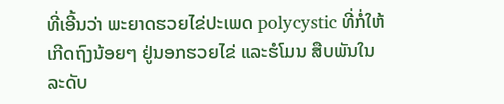ທີ່ເອີ້ນວ່າ ພະຍາດຮວຍໄຂ່ປະເພດ polycystic ທີ່ກໍ່ໃຫ້ເກີດຖົງນ້ອຍໆ ຢູ່ນອກຮວຍໄຂ່ ແລະຮໍໂມນ ສືບພັນໃນລະດັບ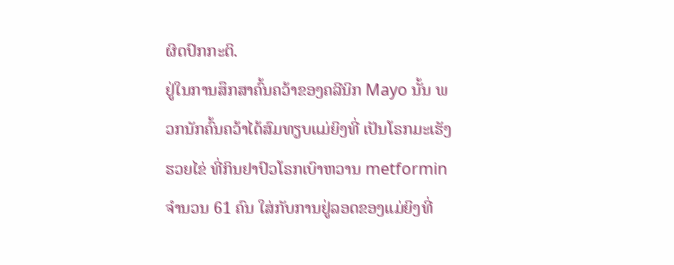ຜິດປົກກະຕິ.
ຢູ່ໃນການສຶກສາຄົ້ນຄວ້າຂອງຄລີນິກ Mayo ນັ້ນ ພວກນັກຄົ້ນຄວ້າໄດ້ສົມທຽບແມ່ຍິງທີ່ ເປັນໂຣກມະເຮັງຮວຍໄຂ່ ທີ່ກິນຢາປົວໂຣກເບົາຫວານ metformin ຈໍານວນ 61 ຄົນ ໃສ່ກັບການຢູ່ລອດຂອງແມ່ຍິງທີ່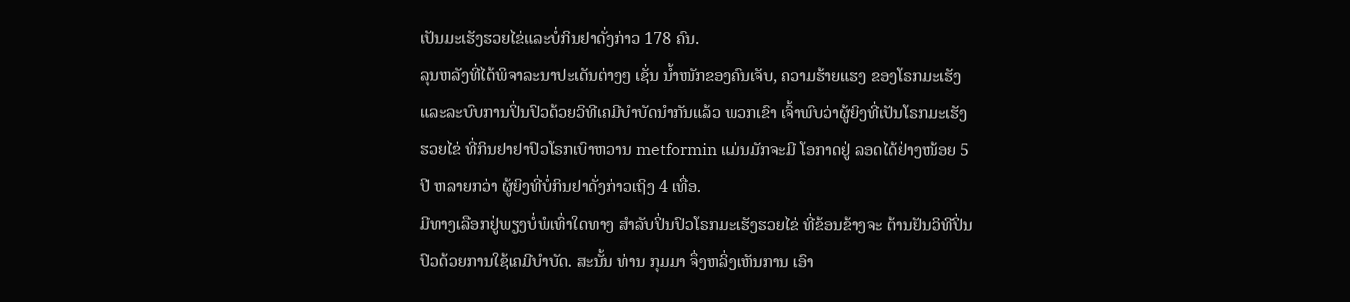ເປັນມະເຮັງຮວຍໄຂ່ແລະບໍ່ກິນຢາດັ່ງກ່າວ 178 ຄົນ.
ລຸນຫລັງທີ່ໄດ້ພິຈາລະນາປະເດັນຕ່າງໆ ເຊັ່ນ ນໍ້າໜັກຂອງຄົນເຈັບ, ຄວາມຮ້າຍແຮງ ຂອງໂຣກມະເຮັງ ແລະລະບົບການປິ່ນປົວດ້ວຍວິທີເຄມີບໍາບັດນໍາກັນແລ້ວ ພວກເຂົາ ເຈົ້າພົບວ່າຜູ້ຍິງທີ່ເປັນໂຣກມະເຮັງຮວຍໄຂ່ ທີ່ກິນຢາຢາປົວໂຣກເບົາຫວານ metformin ແມ່ນມັກຈະມີ ໂອກາດຢູ່ ລອດໄດ້ຢ່າງໜ້ອຍ 5 ປີ ຫລາຍກວ່າ ຜູ້ຍິງທີ່ບໍ່ກິນຢາດັ່ງກ່າວເຖິງ 4 ເທື່ອ.
ມີທາງເລືອກຢູ່ພຽງບໍ່ພໍເທົ່າໃດທາງ ສໍາລັບປິ່ນປົວໂຣກມະເຮັງຮວຍໄຂ່ ທີ່ຂ້ອນຂ້າງຈະ ຕ້ານຢັນວິທີປິ່ນປົວດ້ວຍການໃຊ້ເຄມີບໍາບັດ. ສະນັ້ນ ທ່ານ ກຸມມາ ຈຶ່ງຫລິ່ງເຫັນການ ເອົາ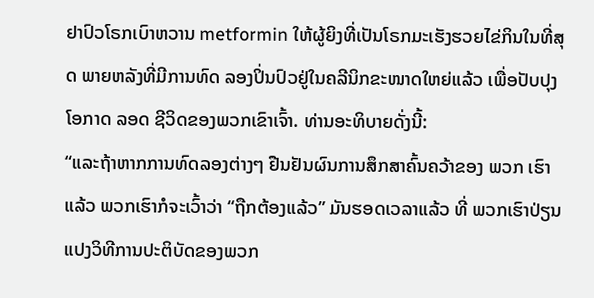ຢາປົວໂຣກເບົາຫວານ metformin ໃຫ້ຜູ້ຍິງທີ່ເປັນໂຣກມະເຮັງຮວຍໄຂ່ກິນໃນທີ່ສຸດ ພາຍຫລັງທີ່ມີການທົດ ລອງປິ່ນປົວຢູ່ໃນຄລີນິກຂະໜາດໃຫຍ່ແລ້ວ ເພື່ອປັບປຸງໂອກາດ ລອດ ຊີວິດຂອງພວກເຂົາເຈົ້າ. ທ່ານອະທິບາຍດັ່ງນີ້:
“ແລະຖ້າຫາກການທົດລອງຕ່າງໆ ຢືນຢັນຜົນການສຶກສາຄົ້ນຄວ້າຂອງ ພວກ ເຮົາແລ້ວ ພວກເຮົາກໍຈະເວົ້າວ່າ “ຖືກຕ້ອງແລ້ວ” ມັນຮອດເວລາແລ້ວ ທີ່ ພວກເຮົາປ່ຽນແປງວິທີການປະຕິບັດຂອງພວກ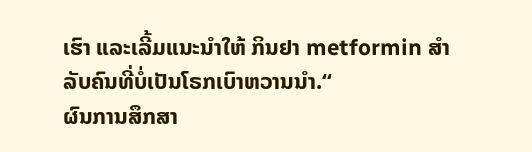ເຮົາ ແລະເລີ້ມແນະນໍາໃຫ້ ກິນຢາ metformin ສໍາລັບຄົນທີ່ບໍ່ເປັນໂຣກເບົາຫວານນໍາ.“
ຜົນການສຶກສາ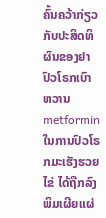ຄົ້ນຄວ້າກ່ຽວກັບປະສິດທິຜົນຂອງຢາປົວໂຣກເບົາຫວານ metformin ໃນການປົວໂຣກມະເຮັງຮວຍໄຂ່ ໄດ້ຖືກລົງພິມເຜີຍແຜ່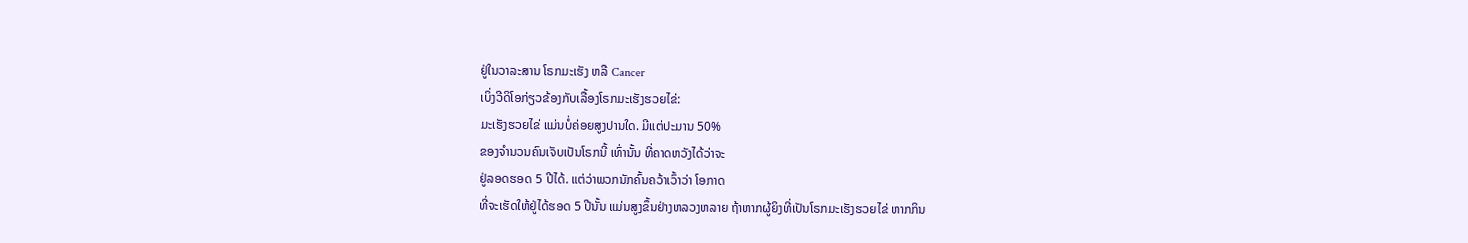ຢູ່ໃນວາລະສານ ໂຣກມະເຮັງ ຫລື Cancer
ເບິ່ງວີດິໂອກ່ຽວຂ້ອງກັບເລື້ອງໂຣກມະເຮັງຮວຍໄຂ່:
ມະເຮັງຮວຍໄຂ່ ແມ່ນບໍ່ຄ່ອຍສູງປານໃດ. ມີແຕ່ປະມານ 50%
ຂອງຈໍານວນຄົນເຈັບເປັນໂຣກນີ້ ເທົ່ານັ້ນ ທີ່ຄາດຫວັງໄດ້ວ່າຈະ
ຢູ່ລອດຮອດ 5 ປີໄດ້. ແຕ່ວ່າພວກນັກຄົ້ນຄວ້າເວົ້າວ່າ ໂອກາດ
ທີ່ຈະເຮັດໃຫ້ຢູ່ໄດ້ຮອດ 5 ປີນັ້ນ ແມ່ນສູງຂຶ້ນຢ່າງຫລວງຫລາຍ ຖ້າຫາກຜູ້ຍິງທີ່ເປັນໂຣກມະເຮັງຮວຍໄຂ່ ຫາກກິນ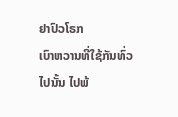ຢາປົວໂຣກ
ເບົາຫວານທີ່ໃຊ້ກັນທົ່ວໄປນັ້ນ ໄປພ້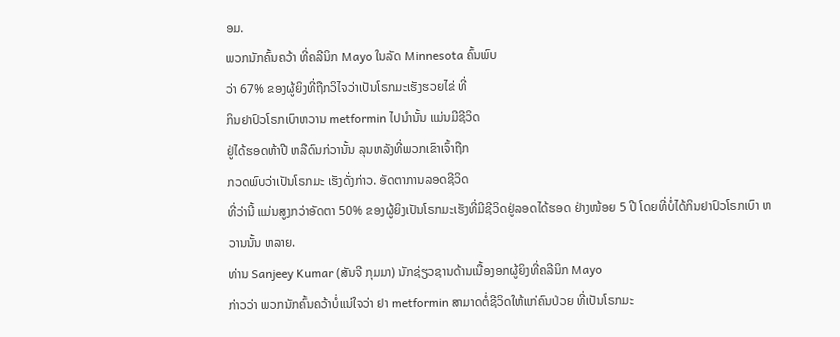ອມ.
ພວກນັກຄົ້ນຄວ້າ ທີ່ຄລີນິກ Mayo ໃນລັດ Minnesota ຄົ້ນພົບ
ວ່າ 67% ຂອງຜູ້ຍິງທີ່ຖືກວິໄຈວ່າເປັນໂຣກມະເຮັງຮວຍໄຂ່ ທີ່
ກິນຢາປົວໂຣກເບົາຫວານ metformin ໄປນໍານັ້ນ ແມ່ນມີຊີວິດ
ຢູ່ໄດ້ຮອດຫ້າປີ ຫລືດົນກ່ວານັ້ນ ລຸນຫລັງທີ່ພວກເຂົາເຈົ້າຖືກ
ກວດພົບວ່າເປັນໂຣກມະ ເຮັງດັ່ງກ່າວ. ອັດຕາການລອດຊີວິດ
ທີ່ວ່ານີ້ ແມ່ນສູງກວ່າອັດຕາ 50% ຂອງຜູ້ຍິງເປັນໂຣກມະເຮັງທີ່ມີຊີວິດຢູ່ລອດໄດ້ຮອດ ຢ່າງໜ້ອຍ 5 ປີ ໂດຍທີ່ບໍ່ໄດ້ກິນຢາປົວໂຣກເບົາ ຫວານນັ້ນ ຫລາຍ.
ທ່ານ Sanjeey Kumar (ສັນຈີ ກຸມມາ) ນັກຊ່ຽວຊານດ້ານເນື້ອງອກຜູ້ຍິງທີ່ຄລີນິກ Mayo
ກ່າວວ່າ ພວກນັກຄົ້ນຄວ້າບໍ່ແນ່ໃຈວ່າ ຢາ metformin ສາມາດຕໍ່ຊີວິດໃຫ້ແກ່ຄົນປ່ວຍ ທີ່ເປັນໂຣກມະ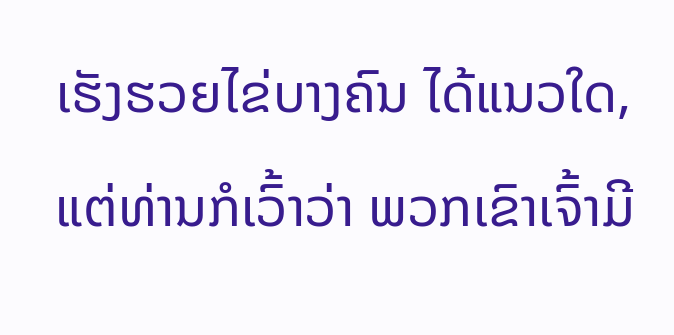ເຮັງຮວຍໄຂ່ບາງຄົນ ໄດ້ແນວໃດ, ແຕ່ທ່ານກໍເວົ້າວ່າ ພວກເຂົາເຈົ້າມີ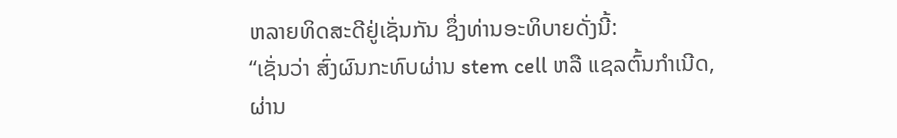ຫລາຍທິດສະດີຢູ່ເຊັ່ນກັນ ຊຶ່ງທ່ານອະທິບາຍດັ່ງນີ້:
“ເຊັ່ນວ່າ ສົ່ງຜົນກະທົບຜ່ານ stem cell ຫລື ແຊລຕົ້ນກໍາເນີດ, ຜ່ານ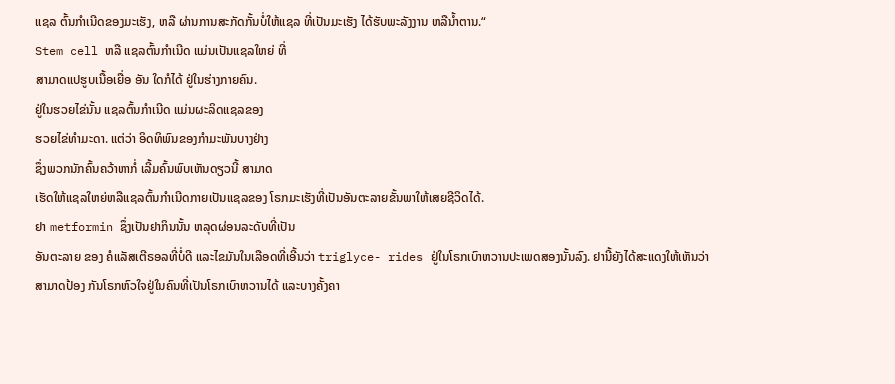ແຊລ ຕົ້ນກໍາເນີດຂອງມະເຮັງ, ຫລື ຜ່ານການສະກັດກັ້ນບໍ່ໃຫ້ແຊລ ທີ່ເປັນມະເຮັງ ໄດ້ຮັບພະລັງງານ ຫລືນໍ້າຕານ.“
Stem cell ຫລື ແຊລຕົ້ນກໍາເນີດ ແມ່ນເປັນແຊລໃຫຍ່ ທີ່
ສາມາດແປຮູບເນື້ອເຍື່ອ ອັນ ໃດກໍໄດ້ ຢູ່ໃນຮ່າງກາຍຄົນ.
ຢູ່ໃນຮວຍໄຂ່ນັ້ນ ແຊລຕົ້ນກໍາເນີດ ແມ່ນຜະລິດແຊລຂອງ
ຮວຍໄຂ່ທໍາມະດາ. ແຕ່ວ່າ ອິດທິພົນຂອງກໍາມະພັນບາງຢ່າງ
ຊຶ່ງພວກນັກຄົ້ນຄວ້າຫາກໍ່ ເລີ້ມຄົ້ນພົບເຫັນດຽວນີ້ ສາມາດ
ເຮັດໃຫ້ແຊລໃຫຍ່ຫລືແຊລຕົ້ນກໍາເນີດກາຍເປັນແຊລຂອງ ໂຣກມະເຮັງທີ່ເປັນອັນຕະລາຍຂັ້ນພາໃຫ້ເສຍຊີວິດໄດ້.
ຢາ metformin ຊຶ່ງເປັນຢາກິນນັ້ນ ຫລຸດຜ່ອນລະດັບທີ່ເປັນ
ອັນຕະລາຍ ຂອງ ຄໍແລັສເຕີຣອລທີ່ບໍ່ດີ ແລະໄຂມັນໃນເລືອດທີ່ເອີ້ນວ່າ triglyce- rides ຢູ່ໃນໂຣກເບົາຫວານປະເພດສອງນັ້ນລົງ. ຢານີ້ຍັງໄດ້ສະແດງໃຫ້ເຫັນວ່າ ສາມາດປ້ອງ ກັນໂຣກຫົວໃຈຢູ່ໃນຄົນທີ່ເປັນໂຣກເບົາຫວານໄດ້ ແລະບາງຄັ້ງຄາ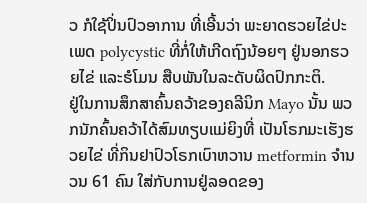ວ ກໍໃຊ້ປິ່ນປົວອາການ ທີ່ເອີ້ນວ່າ ພະຍາດຮວຍໄຂ່ປະເພດ polycystic ທີ່ກໍ່ໃຫ້ເກີດຖົງນ້ອຍໆ ຢູ່ນອກຮວຍໄຂ່ ແລະຮໍໂມນ ສືບພັນໃນລະດັບຜິດປົກກະຕິ.
ຢູ່ໃນການສຶກສາຄົ້ນຄວ້າຂອງຄລີນິກ Mayo ນັ້ນ ພວກນັກຄົ້ນຄວ້າໄດ້ສົມທຽບແມ່ຍິງທີ່ ເປັນໂຣກມະເຮັງຮວຍໄຂ່ ທີ່ກິນຢາປົວໂຣກເບົາຫວານ metformin ຈໍານວນ 61 ຄົນ ໃສ່ກັບການຢູ່ລອດຂອງ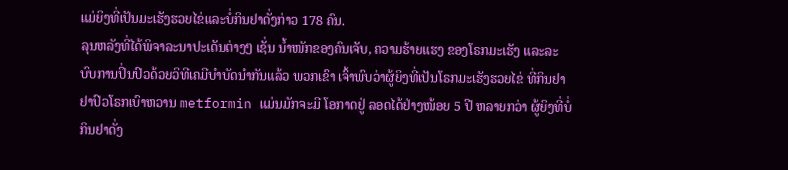ແມ່ຍິງທີ່ເປັນມະເຮັງຮວຍໄຂ່ແລະບໍ່ກິນຢາດັ່ງກ່າວ 178 ຄົນ.
ລຸນຫລັງທີ່ໄດ້ພິຈາລະນາປະເດັນຕ່າງໆ ເຊັ່ນ ນໍ້າໜັກຂອງຄົນເຈັບ, ຄວາມຮ້າຍແຮງ ຂອງໂຣກມະເຮັງ ແລະລະບົບການປິ່ນປົວດ້ວຍວິທີເຄມີບໍາບັດນໍາກັນແລ້ວ ພວກເຂົາ ເຈົ້າພົບວ່າຜູ້ຍິງທີ່ເປັນໂຣກມະເຮັງຮວຍໄຂ່ ທີ່ກິນຢາຢາປົວໂຣກເບົາຫວານ metformin ແມ່ນມັກຈະມີ ໂອກາດຢູ່ ລອດໄດ້ຢ່າງໜ້ອຍ 5 ປີ ຫລາຍກວ່າ ຜູ້ຍິງທີ່ບໍ່ກິນຢາດັ່ງ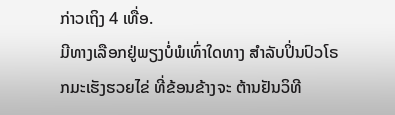ກ່າວເຖິງ 4 ເທື່ອ.
ມີທາງເລືອກຢູ່ພຽງບໍ່ພໍເທົ່າໃດທາງ ສໍາລັບປິ່ນປົວໂຣກມະເຮັງຮວຍໄຂ່ ທີ່ຂ້ອນຂ້າງຈະ ຕ້ານຢັນວິທີ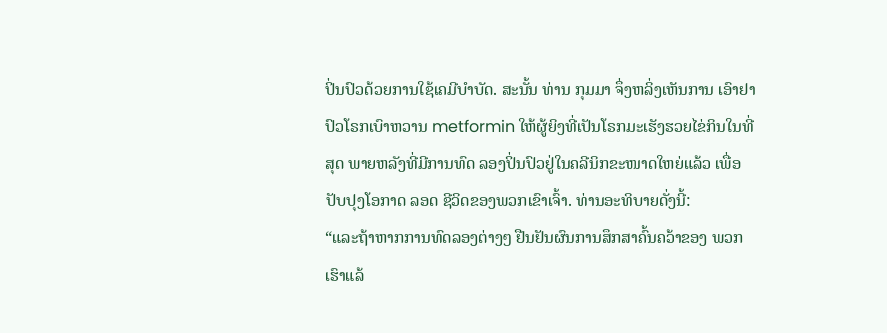ປິ່ນປົວດ້ວຍການໃຊ້ເຄມີບໍາບັດ. ສະນັ້ນ ທ່ານ ກຸມມາ ຈຶ່ງຫລິ່ງເຫັນການ ເອົາຢາປົວໂຣກເບົາຫວານ metformin ໃຫ້ຜູ້ຍິງທີ່ເປັນໂຣກມະເຮັງຮວຍໄຂ່ກິນໃນທີ່ສຸດ ພາຍຫລັງທີ່ມີການທົດ ລອງປິ່ນປົວຢູ່ໃນຄລີນິກຂະໜາດໃຫຍ່ແລ້ວ ເພື່ອປັບປຸງໂອກາດ ລອດ ຊີວິດຂອງພວກເຂົາເຈົ້າ. ທ່ານອະທິບາຍດັ່ງນີ້:
“ແລະຖ້າຫາກການທົດລອງຕ່າງໆ ຢືນຢັນຜົນການສຶກສາຄົ້ນຄວ້າຂອງ ພວກ ເຮົາແລ້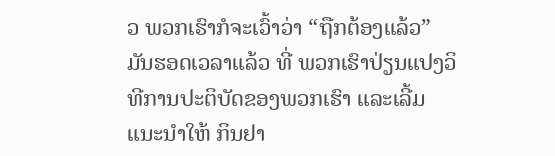ວ ພວກເຮົາກໍຈະເວົ້າວ່າ “ຖືກຕ້ອງແລ້ວ” ມັນຮອດເວລາແລ້ວ ທີ່ ພວກເຮົາປ່ຽນແປງວິທີການປະຕິບັດຂອງພວກເຮົາ ແລະເລີ້ມແນະນໍາໃຫ້ ກິນຢາ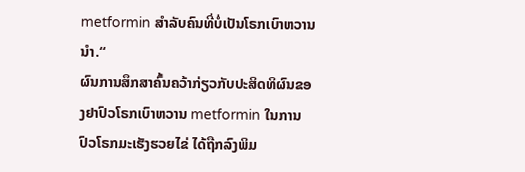metformin ສໍາລັບຄົນທີ່ບໍ່ເປັນໂຣກເບົາຫວານນໍາ.“
ຜົນການສຶກສາຄົ້ນຄວ້າກ່ຽວກັບປະສິດທິຜົນຂອງຢາປົວໂຣກເບົາຫວານ metformin ໃນການປົວໂຣກມະເຮັງຮວຍໄຂ່ ໄດ້ຖືກລົງພິມ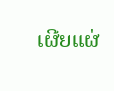ເຜີຍແຜ່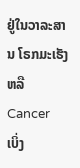ຢູ່ໃນວາລະສານ ໂຣກມະເຮັງ ຫລື Cancer
ເບິ່ງ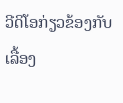ວີດິໂອກ່ຽວຂ້ອງກັບເລື້ອງ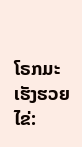ໂຣກມະເຮັງຮວຍໄຂ່: